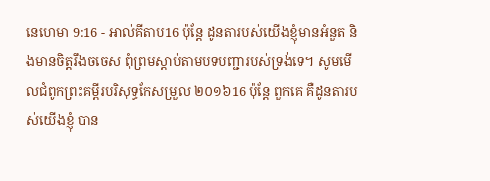នេហេមា 9:16 - អាល់គីតាប16 ប៉ុន្តែ ដូនតារបស់យើងខ្ញុំមានអំនួត និងមានចិត្តរឹងចចេស ពុំព្រមស្ដាប់តាមបទបញ្ជារបស់ទ្រង់ទេ។ សូមមើលជំពូកព្រះគម្ពីរបរិសុទ្ធកែសម្រួល ២០១៦16 ប៉ុន្តែ ពួកគេ គឺដូនតារបស់យើងខ្ញុំ បាន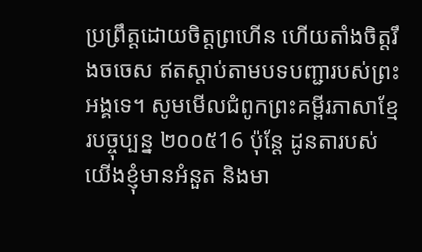ប្រព្រឹត្តដោយចិត្តព្រហើន ហើយតាំងចិត្តរឹងចចេស ឥតស្តាប់តាមបទបញ្ជារបស់ព្រះអង្គទេ។ សូមមើលជំពូកព្រះគម្ពីរភាសាខ្មែរបច្ចុប្បន្ន ២០០៥16 ប៉ុន្តែ ដូនតារបស់យើងខ្ញុំមានអំនួត និងមា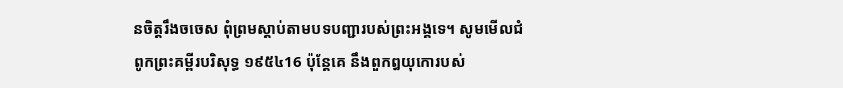នចិត្តរឹងចចេស ពុំព្រមស្ដាប់តាមបទបញ្ជារបស់ព្រះអង្គទេ។ សូមមើលជំពូកព្រះគម្ពីរបរិសុទ្ធ ១៩៥៤16 ប៉ុន្តែគេ នឹងពួកឰយុកោរបស់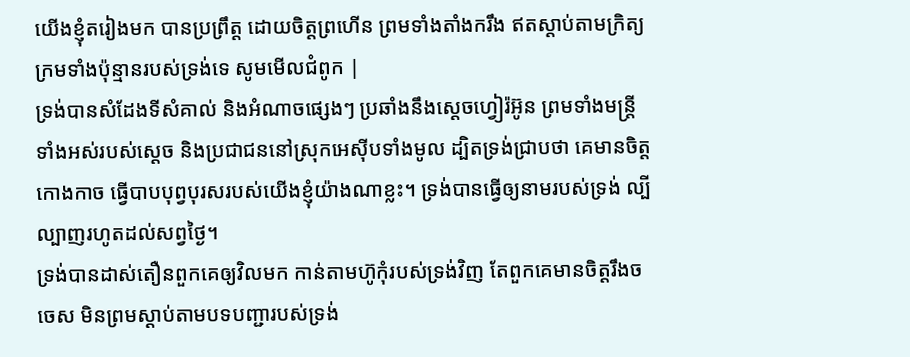យើងខ្ញុំតរៀងមក បានប្រព្រឹត្ត ដោយចិត្តព្រហើន ព្រមទាំងតាំងករឹង ឥតស្តាប់តាមក្រិត្យក្រមទាំងប៉ុន្មានរបស់ទ្រង់ទេ សូមមើលជំពូក |
ទ្រង់បានសំដែងទីសំគាល់ និងអំណាចផ្សេងៗ ប្រឆាំងនឹងស្ដេចហ្វៀរ៉អ៊ូន ព្រមទាំងមន្ត្រីទាំងអស់របស់ស្ដេច និងប្រជាជននៅស្រុកអេស៊ីបទាំងមូល ដ្បិតទ្រង់ជ្រាបថា គេមានចិត្តកោងកាច ធ្វើបាបបុព្វបុរសរបស់យើងខ្ញុំយ៉ាងណាខ្លះ។ ទ្រង់បានធ្វើឲ្យនាមរបស់ទ្រង់ ល្បីល្បាញរហូតដល់សព្វថ្ងៃ។
ទ្រង់បានដាស់តឿនពួកគេឲ្យវិលមក កាន់តាមហ៊ូកុំរបស់ទ្រង់វិញ តែពួកគេមានចិត្តរឹងចចេស មិនព្រមស្ដាប់តាមបទបញ្ជារបស់ទ្រង់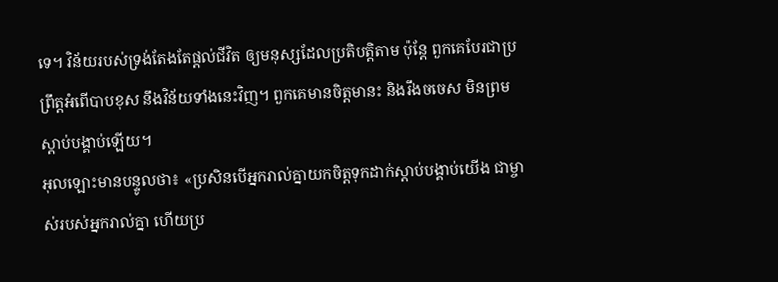ទេ។ វិន័យរបស់ទ្រង់តែងតែផ្ដល់ជីវិត ឲ្យមនុស្សដែលប្រតិបត្តិតាម ប៉ុន្តែ ពួកគេបែរជាប្រព្រឹត្តអំពើបាបខុស នឹងវិន័យទាំងនេះវិញ។ ពួកគេមានចិត្តមានះ និងរឹងចចេស មិនព្រមស្ដាប់បង្គាប់ឡើយ។
អុលឡោះមានបន្ទូលថា៖ «ប្រសិនបើអ្នករាល់គ្នាយកចិត្តទុកដាក់ស្តាប់បង្គាប់យើង ជាម្ចាស់របស់អ្នករាល់គ្នា ហើយប្រ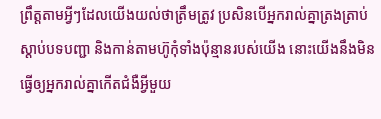ព្រឹត្តតាមអ្វីៗដែលយើងយល់ថាត្រឹមត្រូវ ប្រសិនបើអ្នករាល់គ្នាត្រងត្រាប់ស្តាប់បទបញ្ជា និងកាន់តាមហ៊ូកុំទាំងប៉ុន្មានរបស់យើង នោះយើងនឹងមិនធ្វើឲ្យអ្នករាល់គ្នាកើតជំងឺអ្វីមួយ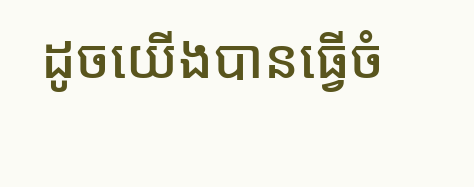ដូចយើងបានធ្វើចំ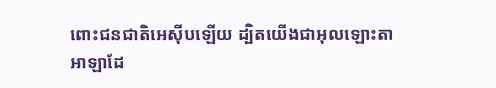ពោះជនជាតិអេស៊ីបឡើយ ដ្បិតយើងជាអុលឡោះតាអាឡាដែ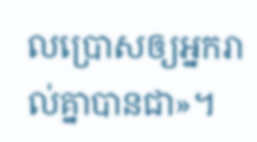លប្រោសឲ្យអ្នករាល់គ្នាបានជា»។